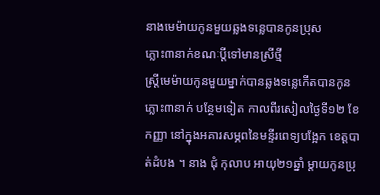នាងមេម៉ាយកូនមួយឆ្លងទន្លេបានកូនប្រុស
ភ្លោះ៣នាក់ខណៈប្ដីទៅមានស្រីថ្មី
ស្ដ្រីមេម៉ាយកូនមួយម្នាក់បានឆ្លងទន្លេកើតបានកូនភ្លោះ៣នាក់ បន្ថែមទៀត កាលពីរសៀលថ្ងៃទី១២ ខែកញ្ញា នៅក្នុងអគារសម្ភពនៃមន្ទីរពេទ្យបង្អែក ខេត្ដបាត់ដំបង ។ នាង ជុំ កុលាប អាយុ២១ឆ្នាំ ម្ដាយកូនប្រុ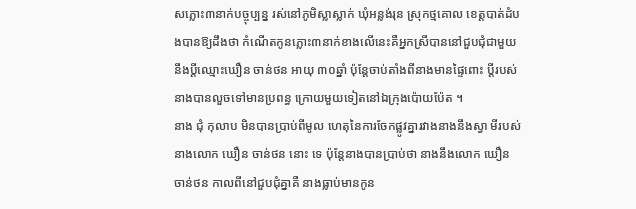សភ្លោះ៣នាក់បច្ចុប្បន្ន រស់នៅភូមិស្លាស្លាក់ ឃុំអន្លង់រុន ស្រុកថ្មគោល ខេត្ដបាត់ដំបងបានឱ្យដឹងថា កំណើតកូនភ្លោះ៣នាក់ខាងលើនេះគឺអ្នកស្រីបាននៅជួបជុំជាមួយនឹងប្ដីឈ្មោះឃឿន ចាន់ថន អាយុ ៣០ឆ្នាំ ប៉ុន្ដែចាប់តាំងពីនាងមានផ្ទៃពោះ ប្ដីរបស់នាងបានលួចទៅមានប្រពន្ធ ក្រោយមួយទៀតនៅឯក្រុងប៉ោយប៉ែត ។
នាង ជុំ កុលាប មិនបានប្រាប់ពីមូល ហេតុនៃការចែកផ្លូវគ្នារវាងនាងនឹងស្វា មីរបស់នាងលោក ឃឿន ចាន់ថន នោះ ទេ ប៉ុន្ដែនាងបានប្រាប់ថា នាងនឹងលោក ឃឿន ចាន់ថន កាលពីនៅជួបជុំគ្នាគឺ នាងធ្លាប់មានកូន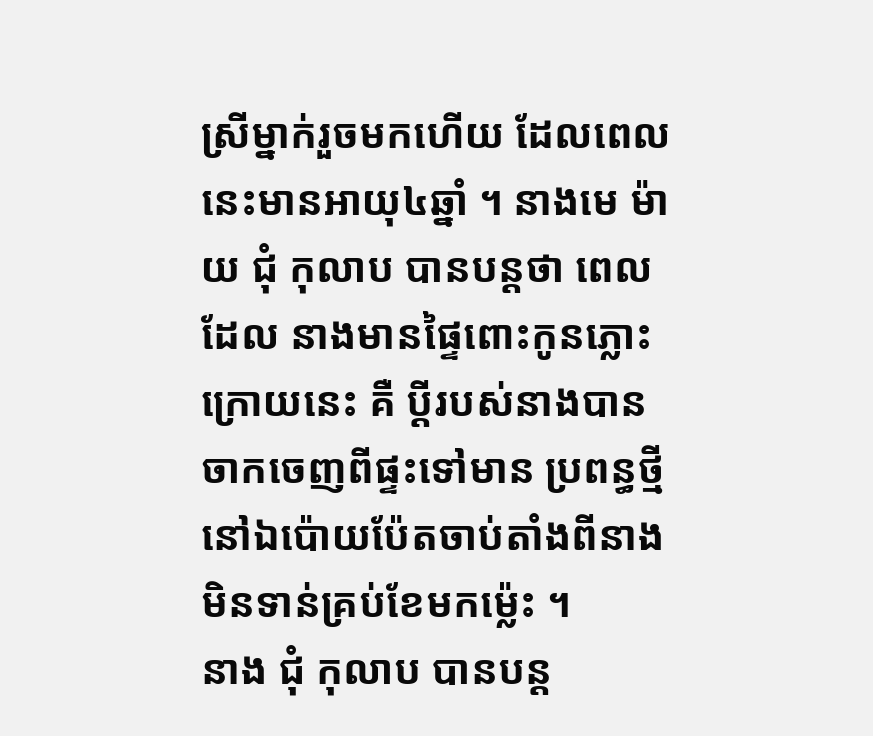ស្រីម្នាក់រួចមកហើយ ដែលពេលនេះមានអាយុ៤ឆ្នាំ ។ នាងមេ ម៉ាយ ជុំ កុលាប បានបន្ដថា ពេលដែល នាងមានផ្ទៃពោះកូនភ្លោះក្រោយនេះ គឺ ប្ដីរបស់នាងបានចាកចេញពីផ្ទះទៅមាន ប្រពន្ធថ្មីនៅឯប៉ោយប៉ែតចាប់តាំងពីនាង មិនទាន់គ្រប់ខែមកម្ល៉េះ ។
នាង ជុំ កុលាប បានបន្ដ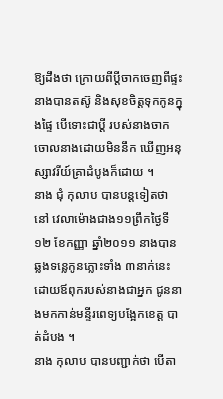ឱ្យដឹងថា ក្រោយពីប្ដីចាកចេញពីផ្ទះនាងបានតស៊ូ និងសុខចិត្ដទុកកូនក្នុងផ្ទៃ បើទោះជាប្ដី របស់នាងចាកចោលនាងដោយមិននឹក ឃើញអនុស្សាវរីយ៍គ្រាដំបូងក៏ដោយ ។
នាង ជុំ កុលាប បានបន្ដទៀតថា នៅ វេលាម៉ោងជាង១១ព្រឹកថ្ងៃទី១២ ខែកញ្ញា ឆ្នាំ២០១១ នាងបានឆ្លងទន្លេកូនភ្លោះទាំង ៣នាក់នេះ ដោយឪពុករបស់នាងជាអ្នក ជូននាងមកកាន់មន្ទីរពេទ្យបង្អែកខេត្ដ បាត់ដំបង ។
នាង កុលាប បានបញ្ជាក់ថា បើតា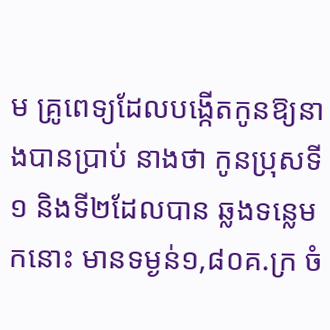ម គ្រូពេទ្យដែលបង្កើតកូនឱ្យនាងបានប្រាប់ នាងថា កូនប្រុសទី១ និងទី២ដែលបាន ឆ្លងទន្លេមកនោះ មានទម្ងន់១,៨០គ.ក្រ ចំ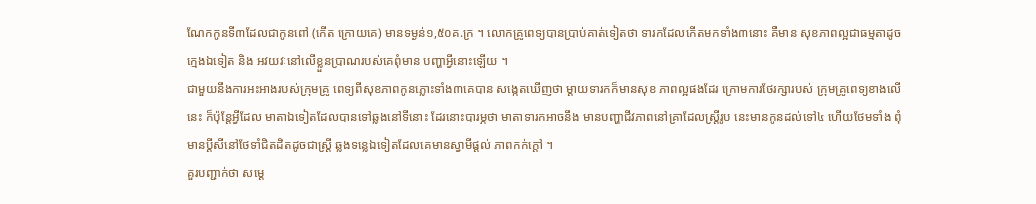ណែកកូនទី៣ដែលជាកូនពៅ (កើត ក្រោយគេ) មានទម្ងន់១,៥០គ.ក្រ ។ លោកគ្រូពេទ្យបានប្រាប់គាត់ទៀតថា ទារកដែលកើតមកទាំង៣នោះ គឺមាន សុខភាពល្អជាធម្មតាដូចក្មេងឯទៀត និង អវយវៈនៅលើខ្លួនប្រាណរបស់គេពុំមាន បញ្ហាអ្វីនោះឡើយ ។
ជាមួយនឹងការអះអាងរបស់ក្រុមគ្រូ ពេទ្យពីសុខភាពកូនភ្លោះទាំង៣គេបាន សង្កេតឃើញថា ម្ដាយទារកក៏មានសុខ ភាពល្អផងដែរ ក្រោមការថែរក្សារបស់ ក្រុមគ្រូពេទ្យខាងលើនេះ ក៏ប៉ុន្ដែអ្វីដែល មាតាឯទៀតដែលបានទៅឆ្លងនៅទីនោះ ដែរនោះបារម្ភថា មាតាទារកអាចនឹង មានបញ្ហាជីវភាពនៅគ្រាដែលស្ដ្រីរូប នេះមានកូនដល់ទៅ៤ ហើយថែមទាំង ពុំមានប្ដីសីនៅថែទាំជិតដិតដូចជាស្ដ្រី ឆ្លងទន្លេឯទៀតដែលគេមានស្វាមីផ្ដល់ ភាពកក់ក្ដៅ ។
គួរបញ្ជាក់ថា សម្ដេ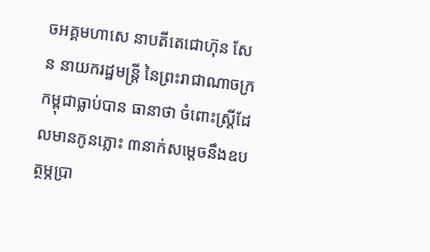ចអគ្គមហាសេ នាបតីតេជោហ៊ុន សែន នាយករដ្ឋមន្ដ្រី នៃព្រះរាជាណាចក្រកម្ពុជាធ្លាប់បាន ធានាថា ចំពោះស្ដ្រីដែលមានកូនភ្លោះ ៣នាក់សម្ដេចនឹងឧបត្ថម្ភប្រា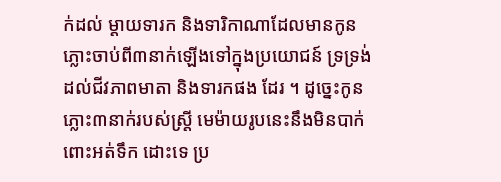ក់ដល់ ម្ដាយទារក និងទារិកាណាដែលមានកូន ភ្លោះចាប់ពី៣នាក់ឡើងទៅក្នុងប្រយោជន៍ ទ្រទ្រង់ដល់ជីវភាពមាតា និងទារកផង ដែរ ។ ដូច្នេះកូនភ្លោះ៣នាក់របស់ស្ដ្រី មេម៉ាយរូបនេះនឹងមិនបាក់ពោះអត់ទឹក ដោះទេ ប្រ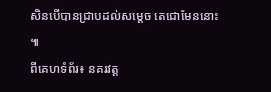សិនបើបានជ្រាបដល់សម្ដេច តេជោមែននោះ ៕
ពីគេហទំព័រ៖ នគរវត្ត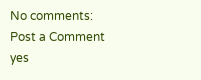No comments:
Post a Comment
yes